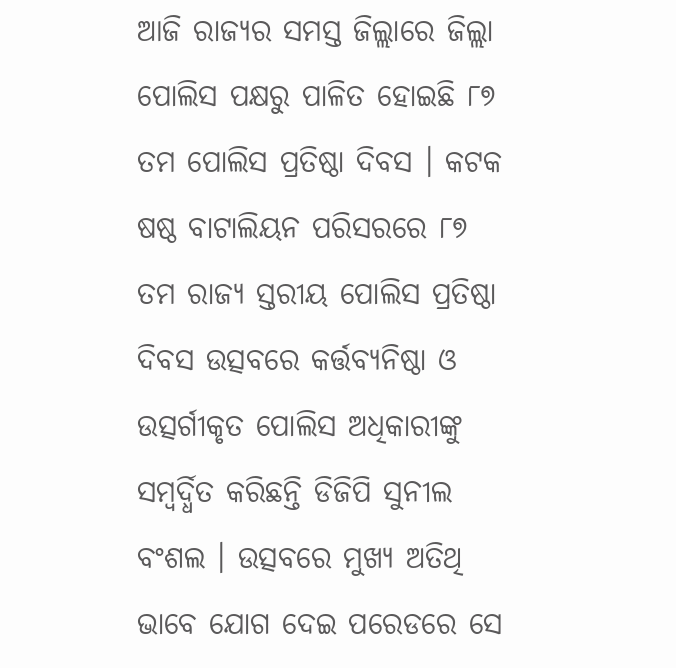ଆଜି ରାଜ୍ୟର ସମସ୍ତ ଜିଲ୍ଲାରେ ଜିଲ୍ଲା ପୋଲିସ ପକ୍ଷରୁ ପାଳିତ ହୋଇଛି ୮୭ ତମ ପୋଲିସ ପ୍ରତିଷ୍ଠା ଦିବସ । କଟକ ଷଷ୍ଠ ବାଟାଲିୟନ ପରିସରରେ ୮୭ ତମ ରାଜ୍ୟ ସ୍ତରୀୟ ପୋଲିସ ପ୍ରତିଷ୍ଠା ଦିବସ ଉତ୍ସବରେ କର୍ତ୍ତବ୍ୟନିଷ୍ଠା ଓ ଉତ୍ସର୍ଗୀକୃତ ପୋଲିସ ଅଧିକାରୀଙ୍କୁ ସମ୍ବର୍ଦ୍ଧିତ କରିଛନ୍ତି ଡିଜିପି ସୁନୀଲ ବଂଶଲ । ଉତ୍ସବରେ ମୁଖ୍ୟ ଅତିଥି ଭାବେ ଯୋଗ ଦେଇ ପରେଡରେ ସେ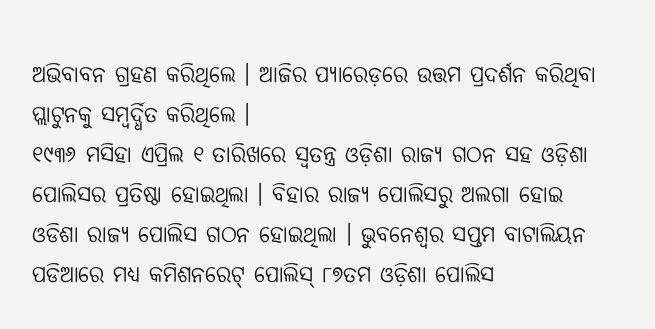ଅଭିବାବନ ଗ୍ରହଣ କରିଥିଲେ । ଆଜିର ପ୍ୟାରେଡ଼ରେ ଉତ୍ତମ ପ୍ରଦର୍ଶନ କରିଥିବା ପ୍ଲାଟୁନକୁ ସମ୍ବର୍ଦ୍ଧିତ କରିଥିଲେ ।
୧୯୩୬ ମସିହା ଏପ୍ରିଲ ୧ ତାରିଖରେ ସ୍ୱତନ୍ତ୍ର ଓଡ଼ିଶା ରାଜ୍ୟ ଗଠନ ସହ ଓଡ଼ିଶା ପୋଲିସର ପ୍ରତିଷ୍ଠା ହୋଇଥିଲା । ବିହାର ରାଜ୍ୟ ପୋଲିସରୁ ଅଲଗା ହୋଇ ଓଡିଶା ରାଜ୍ୟ ପୋଲିସ ଗଠନ ହୋଇଥିଲା । ଭୁବନେଶ୍ୱର ସପ୍ତମ ବାଟାଲିୟନ ପଡିଆରେ ମଧ୍ୟ କମିଶନରେଟ୍ ପୋଲିସ୍ ୮୭ତମ ଓଡ଼ିଶା ପୋଲିସ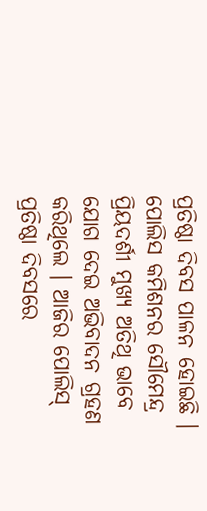ପ୍ରତିଷ୍ଠା ଦିବସ ପାଳନ ହୋଇଛି । ପୋଲିସ କମିଶନର ସୌମେନ୍ଦ୍ର ପ୍ରିୟଦର୍ଶୀ ମୁଖ୍ୟ ଅତିଥି ଭାବେ ଯୋଗ ଦେଇ ଅଭିବାଦନ ଗ୍ରହଣ କରିଥିଲେ । ଆଜିର ପୋଲିସ୍ ପ୍ରତିଷ୍ଠା ଦିବସରେ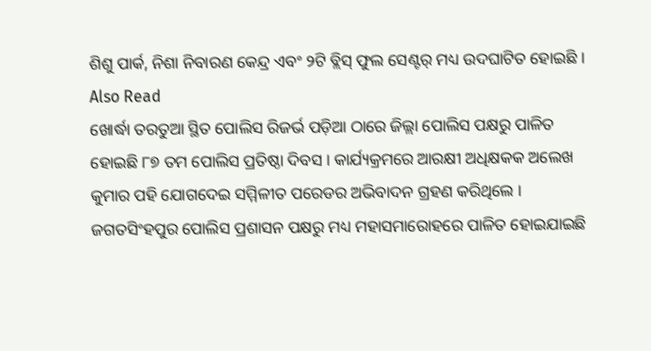ଶିଶୁ ପାର୍କ, ନିଶା ନିବାରଣ କେନ୍ଦ୍ର ଏବଂ ୨ଟି ବ୍ଲିସ୍ ଫୁଲ ସେଣ୍ଟର୍ ମଧ୍ୟ ଉଦଘାଟିତ ହୋଇଛି ।
Also Read
ଖୋର୍ଦ୍ଧା ତରତୁଆ ସ୍ଥିତ ପୋଲିସ ରିଜର୍ଭ ପଡ଼ିଆ ଠାରେ ଜିଲ୍ଲା ପୋଲିସ ପକ୍ଷରୁ ପାଳିତ ହୋଇଛି ୮୭ ତମ ପୋଲିସ ପ୍ରତିଷ୍ଠା ଦିବସ । କାର୍ଯ୍ୟକ୍ରମରେ ଆରକ୍ଷୀ ଅଧିକ୍ଷକକ ଅଲେଖ କୁମାର ପହି ଯୋଗଦେଇ ସମ୍ମିଳୀତ ପରେଡର ଅଭିବାଦନ ଗ୍ରହଣ କରିଥିଲେ । ଜଗତସିଂହପୁର ପୋଲିସ ପ୍ରଶାସନ ପକ୍ଷରୁ ମଧ୍ୟ ମହାସମାରୋହରେ ପାଳିତ ହୋଇଯାଇଛି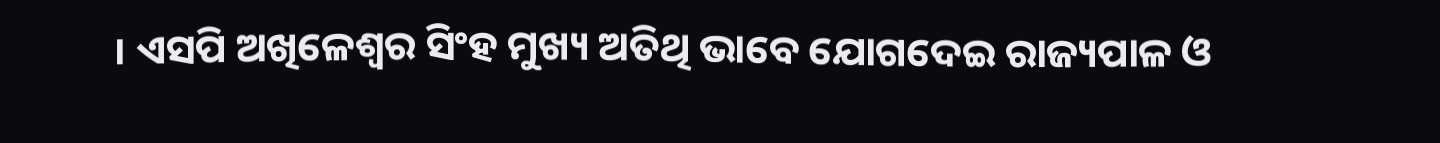। ଏସପି ଅଖିଳେଶ୍ୱର ସିଂହ ମୁଖ୍ୟ ଅତିଥି ଭାବେ ଯୋଗଦେଇ ରାଜ୍ୟପାଳ ଓ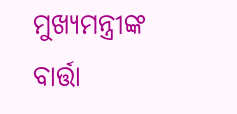ମୁଖ୍ୟମନ୍ତ୍ରୀଙ୍କ ବାର୍ତ୍ତା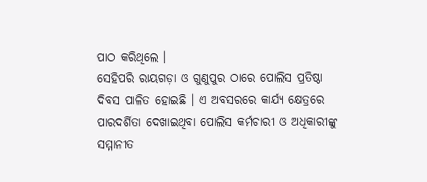ପାଠ କରିଥିଲେ ।
ସେହିପରି ରାୟଗଡ଼ା ଓ ଗୁଣୁପୁର ଠାରେ ପୋଲିସ ପ୍ରତିଷ୍ଠା ଦିବସ ପାଳିତ ହୋଇଛି । ଏ ଅବସରରେ କାର୍ଯ୍ୟ କ୍ଷେତ୍ରରେ ପାରଦର୍ଶିତା ଦେଖାଇଥିବା ପୋଲିସ କର୍ମଚାରୀ ଓ ଅଧିକାରୀଙ୍କୁ ସମ୍ମାନୀତ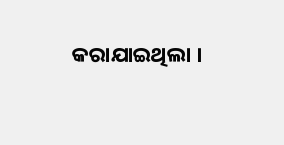କରାଯାଇଥିଲା ।